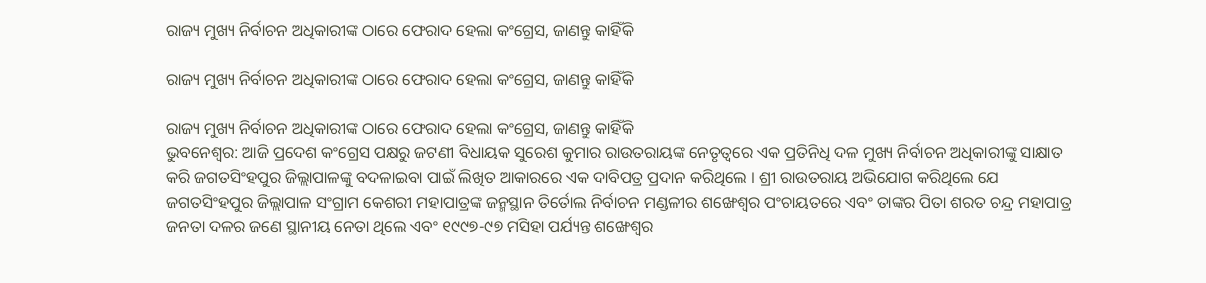ରାଜ୍ୟ ମୁଖ୍ୟ ନିର୍ବାଚନ ଅଧିକାରୀଙ୍କ ଠାରେ ଫେରାଦ ହେଲା କଂଗ୍ରେସ, ଜାଣନ୍ତୁ କାହିଁକି

ରାଜ୍ୟ ମୁଖ୍ୟ ନିର୍ବାଚନ ଅଧିକାରୀଙ୍କ ଠାରେ ଫେରାଦ ହେଲା କଂଗ୍ରେସ, ଜାଣନ୍ତୁ କାହିଁକି

ରାଜ୍ୟ ମୁଖ୍ୟ ନିର୍ବାଚନ ଅଧିକାରୀଙ୍କ ଠାରେ ଫେରାଦ ହେଲା କଂଗ୍ରେସ, ଜାଣନ୍ତୁ କାହିଁକି
ଭୁବନେଶ୍ୱର: ଆଜି ପ୍ରଦେଶ କଂଗ୍ରେସ ପକ୍ଷରୁ ଜଟଣୀ ବିଧାୟକ ସୁରେଶ କୁମାର ରାଉତରାୟଙ୍କ ନେତୃତ୍ୱରେ ଏକ ପ୍ରତିନିଧି ଦଳ ମୁଖ୍ୟ ନିର୍ବାଚନ ଅଧିକାରୀଙ୍କୁ ସାକ୍ଷାତ କରି ଜଗତସିଂହପୁର ଜିଲ୍ଲାପାଳଙ୍କୁ ବଦଳାଇବା ପାଇଁ ଲିଖିତ ଆକାରରେ ଏକ ଦାବିପତ୍ର ପ୍ରଦାନ କରିଥିଲେ । ଶ୍ରୀ ରାଉତରାୟ ଅଭିଯୋଗ କରିଥିଲେ ଯେ ଜଗତସିଂହପୁର ଜିଲ୍ଲାପାଳ ସଂଗ୍ରାମ କେଶରୀ ମହାପାତ୍ରଙ୍କ ଜନ୍ମସ୍ଥାନ ତିର୍ତୋଲ ନିର୍ବାଚନ ମଣ୍ଡଳୀର ଶଙ୍ଖେଶ୍ୱର ପଂଚାୟତରେ ଏବଂ ତାଙ୍କର ପିତା ଶରତ ଚନ୍ଦ୍ର ମହାପାତ୍ର ଜନତା ଦଳର ଜଣେ ସ୍ଥାନୀୟ ନେତା ଥିଲେ ଏବଂ ୧୯୯୭-୯୭ ମସିହା ପର୍ଯ୍ୟନ୍ତ ଶଙ୍ଖେଶ୍ୱର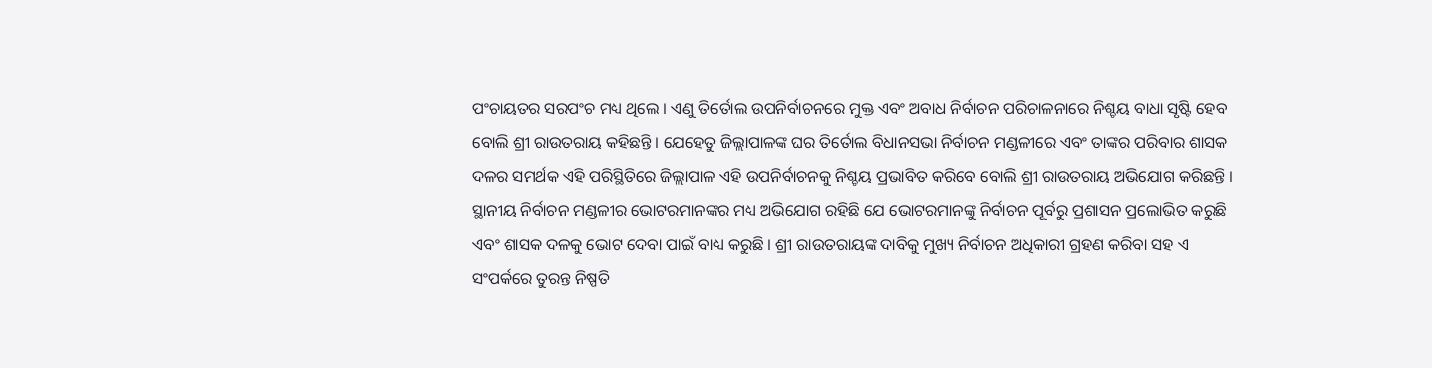ପଂଚାୟତର ସରପଂଚ ମଧ୍ୟ ଥିଲେ । ଏଣୁ ତିର୍ତୋଲ ଉପନିର୍ବାଚନରେ ମୁକ୍ତ ଏବଂ ଅବାଧ ନିର୍ବାଚନ ପରିଚାଳନାରେ ନିଶ୍ଚୟ ବାଧା ସୃଷ୍ଟି ହେବ ବୋଲି ଶ୍ରୀ ରାଉତରାୟ କହିଛନ୍ତି । ଯେହେତୁ ଜିଲ୍ଲାପାଳଙ୍କ ଘର ତିର୍ତୋଲ ବିଧାନସଭା ନିର୍ବାଚନ ମଣ୍ଡଳୀରେ ଏବଂ ତାଙ୍କର ପରିବାର ଶାସକ ଦଳର ସମର୍ଥକ ଏହି ପରିସ୍ଥିତିରେ ଜିଲ୍ଲାପାଳ ଏହି ଉପନିର୍ବାଚନକୁ ନିଶ୍ଚୟ ପ୍ରଭାବିତ କରିବେ ବୋଲି ଶ୍ରୀ ରାଉତରାୟ ଅଭିଯୋଗ କରିଛନ୍ତି । ସ୍ଥାନୀୟ ନିର୍ବାଚନ ମଣ୍ଡଳୀର ଭୋଟରମାନଙ୍କର ମଧ୍ୟ ଅଭିଯୋଗ ରହିଛି ଯେ ଭୋଟରମାନଙ୍କୁ ନିର୍ବାଚନ ପୂର୍ବରୁ ପ୍ରଶାସନ ପ୍ରଲୋଭିତ କରୁଛି ଏବଂ ଶାସକ ଦଳକୁ ଭୋଟ ଦେବା ପାଇଁ ବାଧ୍ୟ କରୁଛି । ଶ୍ରୀ ରାଉତରାୟଙ୍କ ଦାବିକୁ ମୁଖ୍ୟ ନିର୍ବାଚନ ଅଧିକାରୀ ଗ୍ରହଣ କରିବା ସହ ଏ ସଂପର୍କରେ ତୁରନ୍ତ ନିଷ୍ପତି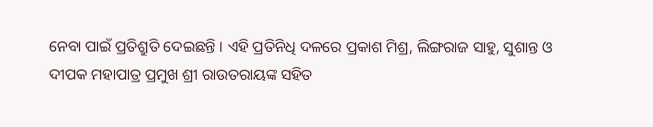ନେବା ପାଇଁ ପ୍ରତିଶ୍ରୁତି ଦେଇଛନ୍ତି । ଏହି ପ୍ରତିନିଧି ଦଳରେ ପ୍ରକାଶ ମିଶ୍ର, ଲିଙ୍ଗରାଜ ସାହୁ, ସୁଶାନ୍ତ ଓ ଦୀପକ ମହାପାତ୍ର ପ୍ରମୁଖ ଶ୍ରୀ ରାଉତରାୟଙ୍କ ସହିତ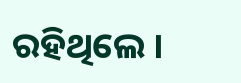ରହିଥିଲେ ।